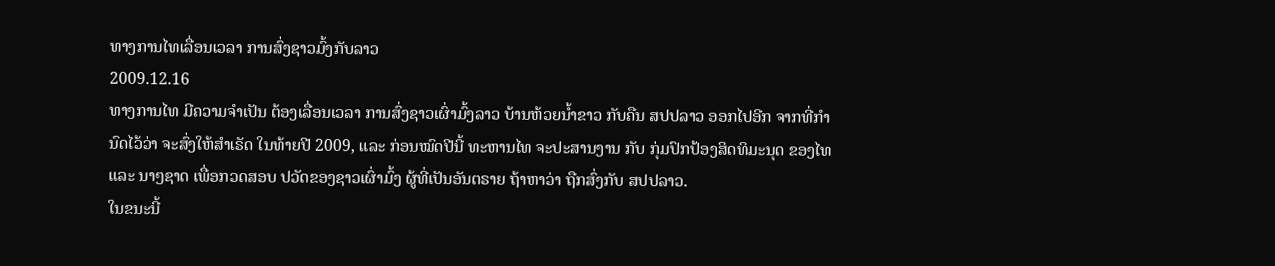ທາງການໄທເລື່ອນເວລາ ການສົ່ງຊາວມົ້ງກັບລາວ
2009.12.16
ທາງການໄທ ມີຄວາມຈໍາເປັນ ຕ້ອງເລື່ອນເວລາ ການສົ່ງຊາວເຜົ່າມົ້ງລາວ ບ້ານຫ້ວຍນໍ້າຂາວ ກັບຄືນ ສປປລາວ ອອກໄປອີກ ຈາກທີ່ກໍານົດໄວ້ວ່າ ຈະສົ່ງໃຫ້ສໍາເຣັດ ໃນທ້າຍປີ 2009, ແລະ ກ່ອນໝົດປີນີ້ ທະຫານໄທ ຈະປະສານງານ ກັບ ກຸ່ມປົກປ້ອງສິດທິມະນຸດ ຂອງໄທ ແລະ ນາໆຊາດ ເພື່ອກວດສອບ ປວັດຂອງຊາວເຜົ່າມົ້ງ ຜູ້ທີ່ເປັນອັນຕຣາຍ ຖ້າຫາວ່າ ຖືກສົ່ງກັບ ສປປລາວ.
ໃນຂນະນີ້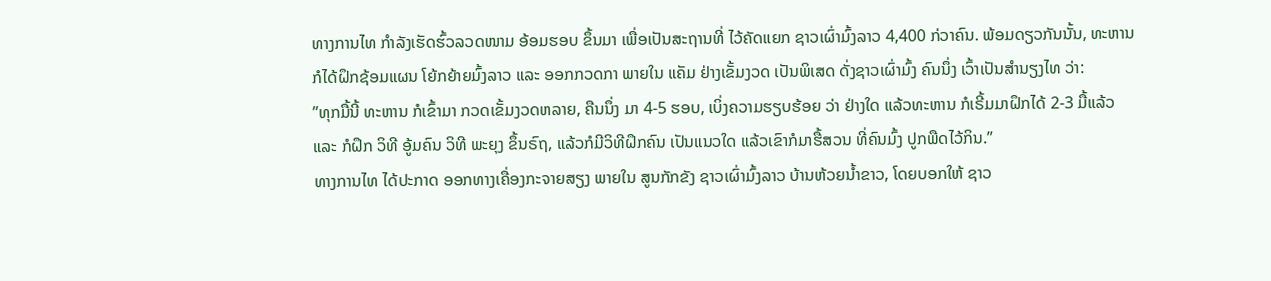ທາງການໄທ ກໍາລັງເຮັດຮົ້ວລວດໜາມ ອ້ອມຮອບ ຂຶ້ນມາ ເພື່ອເປັນສະຖານທີ່ ໄວ້ຄັດແຍກ ຊາວເຜົ່າມົ້ງລາວ 4,400 ກ່ວາຄົນ. ພ້ອມດຽວກັນນັ້ນ, ທະຫານ ກໍໄດ້ຝຶກຊ້ອມແຜນ ໂຍ້ກຍ້າຍມົ້ງລາວ ແລະ ອອກກວດກາ ພາຍໃນ ແຄັມ ຢ່າງເຂັ້ມງວດ ເປັນພິເສດ ດັ່ງຊາວເຜົ່າມົ້ງ ຄົນນຶ່ງ ເວົ້າເປັນສໍານຽງໄທ ວ່າ:
”ທຸກມື້ນີ້ ທະຫານ ກໍເຂົ້າມາ ກວດເຂັ້ມງວດຫລາຍ, ຄືນນຶ່ງ ມາ 4-5 ຮອບ, ເບິ່ງຄວາມຮຽບຮ້ອຍ ວ່າ ຢ່າງໃດ ແລ້ວທະຫານ ກໍເຣີ້ມມາຝຶກໄດ້ 2-3 ມື້ແລ້ວ ແລະ ກໍຝຶກ ວິທີ ອູ້ມຄົນ ວິທີ ພະຍຸງ ຂຶ້ນຣົຖ, ແລ້ວກໍມີວິທີຝຶກຄົນ ເປັນແນວໃດ ແລ້ວເຂົາກໍມາຮື້ສວນ ທີ່ຄົນມົ້ງ ປູກພືດໄວ້ກິນ.”
ທາງການໄທ ໄດ້ປະກາດ ອອກທາງເຄື່ອງກະຈາຍສຽງ ພາຍໃນ ສູນກັກຂັງ ຊາວເຜົ່າມົ້ງລາວ ບ້ານຫ້ວຍນໍ້າຂາວ, ໂດຍບອກໃຫ້ ຊາວ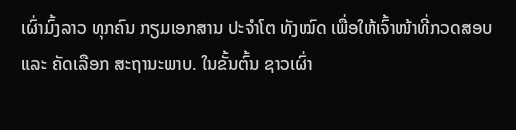ເຜົ່າມົ້ງລາວ ທຸກຄົນ ກຽມເອກສານ ປະຈໍາໂຕ ທັງໝົດ ເພື່ອໃຫ້ເຈົ້າໜ້າທີ່ກວດສອບ ແລະ ຄັດເລືອກ ສະຖານະພາບ. ໃນຂັ້ນຕົ້ນ ຊາວເຜົ່າ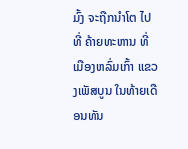ມົ້ງ ຈະຖືກນໍາໂຕ ໄປທີ່ ຄ້າຍທະຫານ ທີ່ເມືອງຫລົ່ມເກົ້າ ແຂວງເພັສບູນ ໃນທ້າຍເດືອນທັນ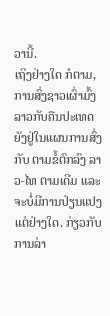ວານີ້.
ເຖິງຢ່າງໃດ ກໍຕາມ, ການສົ່ງຊາວເຜົ່າມົ້ງລາວກັບຄືນປະເທດ ຍັງຢູ່ໃນແຜນການສົ່ງກັບ ຕາມຂໍ້ຕົກລົງ ລາວ-ໄທ ຕາມເດີມ ແລະ ຈະບໍ່ມີການປ່ຽນແປງ ແຕ່ຢ່າງໃດ. ກ່ຽວກັບ ການລ່າ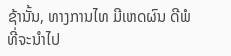ຊ້ານັ້ນ, ທາງການໄທ ມີເຫດຜົນ ດີພໍ ທີ່ຈະນໍາໄປ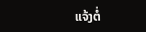ແຈ້ງຕໍ່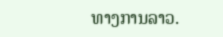ທາງການລາວ.